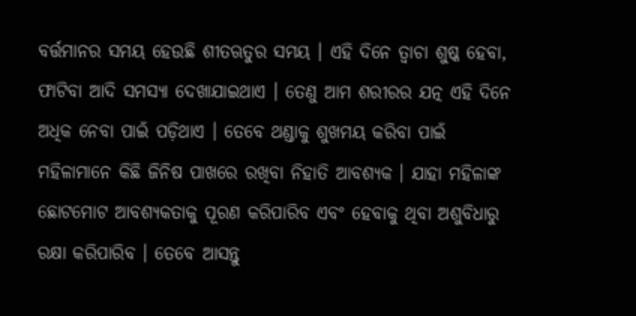ବର୍ତ୍ତମାନର ସମୟ ହେଉଛି ଶୀତଋତୁର ସମୟ । ଏହି ଦିନେ ତ୍ୱାଚା ଶୁଷ୍କ ହେବା, ଫାଟିବା ଆଦି ସମସ୍ୟା ଦେଖାଯାଇଥାଏ । ତେଣୁ ଆମ ଶରୀରର ଯତ୍ନ ଏହି ଦିନେ ଅଧିକ ନେବା ପାଇଁ ପଡ଼ିଥାଏ । ତେବେ ଥଣ୍ଡାକୁ ଶୁଖମୟ କରିବା ପାଇଁ ମହିଳାମାନେ କିଛି ଜିନିଷ ପାଖରେ ରଖିବା ନିହାତି ଆବଶ୍ୟକ । ଯାହା ମହିଳାଙ୍କ ଛୋଟମୋଟ ଆବଶ୍ୟକତାକୁ ପୂରଣ କରିପାରିବ ଏବଂ ହେବାକୁ ଥିବା ଅଶୁବିଧାରୁ ରକ୍ଷା କରିପାରିବ । ତେବେ ଆସନ୍ତୁ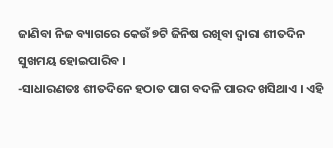ଜାଣିବା ନିଜ ବ୍ୟାଗରେ କେଉଁ ୭ଟି ଜିନିଷ ରଖିବା ଦ୍ୱାରା ଶୀତଦିନ ସୁଖମୟ ହୋଇପାରିବ ।
-ସାଧାରଣତଃ ଶୀତଦିନେ ହଠାତ ପାଗ ବଦଳି ପାରଦ ଖସିଥାଏ । ଏହି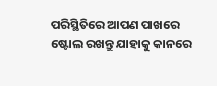ପରିସ୍ଥିତିରେ ଆପଣ ପାଖରେ ଷ୍ଟୋଲ ରଖନ୍ତୁ ଯାହାକୁ କାନରେ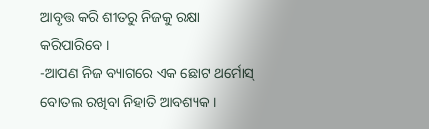ଆବୃତ୍ତ କରି ଶୀତରୁ ନିଜକୁ ରକ୍ଷା କରିପାରିବେ ।
-ଆପଣ ନିଜ ବ୍ୟାଗରେ ଏକ ଛୋଟ ଥର୍ମୋସ୍ ବୋତଲ ରଖିବା ନିହାତି ଆବଶ୍ୟକ ।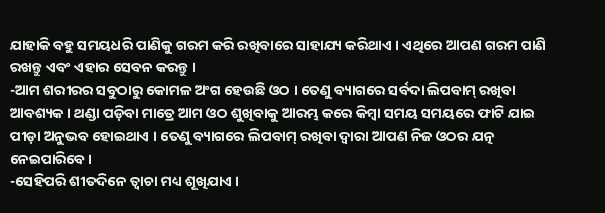ଯାହାକି ବହୁ ସମୟଧରି ପାଣିକୁ ଗରମ କରି ରଖିବାରେ ସାହାଯ୍ୟ କରିଥାଏ । ଏଥିରେ ଆପଣ ଗରମ ପାଣି ରଖନ୍ତୁ ଏବଂ ଏହାର ସେବନ କରନ୍ତୁ ।
-ଆମ ଶରୀରର ସବୁଠାରୁ କୋମଳ ଅଂଗ ହେଉଛି ଓଠ । ତେଣୁ ବ୍ୟାଗରେ ସର୍ବଦା ଲିପବାମ୍ ରଖିବା ଆବଶ୍ୟକ । ଥଣ୍ଡା ପଡ଼ିବା ମାତ୍ରେ ଆମ ଓଠ ଶୁଖିବାକୁ ଆରମ୍ଭ କରେ କିମ୍ବା ସମୟ ସମୟରେ ଫାଟି ଯାଇ ପୀଡ଼ା ଅନୁଭବ ହୋଇଥାଏ । ତେଣୁ ବ୍ୟାଗରେ ଲିପବାମ୍ ରଖିବା ଦ୍ୱାରା ଆପଣ ନିଜ ଓଠର ଯତ୍ନ ନେଇପାରିବେ ।
-ସେହିପରି ଶୀତଦିନେ ତ୍ୱାଚା ମଧ୍ୟ ଶୂଖିଯାଏ ।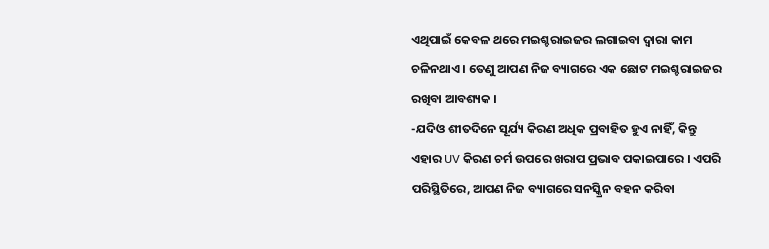ଏଥିପାଇଁ କେବଳ ଥରେ ମଇଶ୍ଚରାଇଜର ଲଗାଇବା ଦ୍ୱାରା କାମ ଚଳିନଥାଏ । ତେଣୁ ଆପଣ ନିଜ ବ୍ୟାଗରେ ଏକ ଛୋଟ ମଇଶ୍ଚରାଇଜର ରଖିବା ଆବଶ୍ୟକ ।
-ଯଦିଓ ଶୀତଦିନେ ସୂର୍ଯ୍ୟ କିରଣ ଅଧିକ ପ୍ରବାହିତ ହୁଏ ନାହିଁ, କିନ୍ତୁ ଏହାର UV କିରଣ ଚର୍ମ ଉପରେ ଖରାପ ପ୍ରଭାବ ପକାଇପାରେ । ଏପରି ପରିସ୍ଥିତିରେ, ଆପଣ ନିଜ ବ୍ୟାଗରେ ସନସ୍କ୍ରିନ ବହନ କରିବା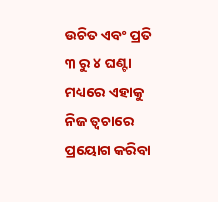ଉଚିତ ଏବଂ ପ୍ରତି ୩ ରୁ ୪ ଘଣ୍ଟା ମଧ୍ୟରେ ଏହାକୁ ନିଜ ତ୍ୱଚାରେ ପ୍ରୟୋଗ କରିବା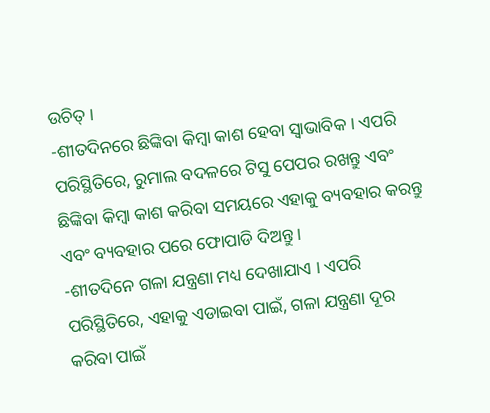ଉଚିତ୍ ।
-ଶୀତଦିନରେ ଛିଙ୍କିବା କିମ୍ବା କାଶ ହେବା ସ୍ୱାଭାବିକ । ଏପରି ପରିସ୍ଥିତିରେ, ରୁମାଲ ବଦଳରେ ଟିସୁ ପେପର ରଖନ୍ତୁ ଏବଂ ଛିଙ୍କିବା କିମ୍ବା କାଶ କରିବା ସମୟରେ ଏହାକୁ ବ୍ୟବହାର କରନ୍ତୁ ଏବଂ ବ୍ୟବହାର ପରେ ଫୋପାଡି ଦିଅନ୍ତୁ ।
-ଶୀତଦିନେ ଗଳା ଯନ୍ତ୍ରଣା ମଧ୍ୟ ଦେଖାଯାଏ । ଏପରି ପରିସ୍ଥିତିରେ, ଏହାକୁ ଏଡାଇବା ପାଇଁ, ଗଳା ଯନ୍ତ୍ରଣା ଦୂର କରିବା ପାଇଁ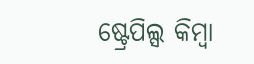ଷ୍ଟ୍ରେପିଲ୍ସ କିମ୍ବା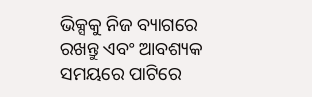ଭିକ୍ସକୁ ନିଜ ବ୍ୟାଗରେ ରଖନ୍ତୁ ଏବଂ ଆବଶ୍ୟକ ସମୟରେ ପାଟିରେ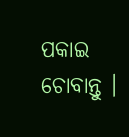ପକାଇ ଚୋବାନ୍ତୁ ।